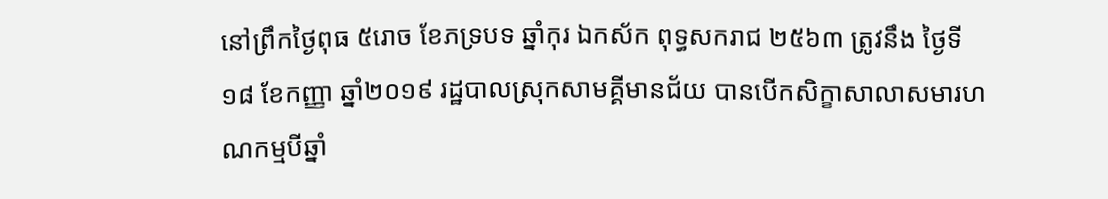នៅព្រឹកថ្ងៃពុធ ៥រោច ខែភទ្របទ ឆ្នាំកុរ ឯកស័ក ពុទ្ធសករាជ ២៥៦៣ ត្រូវនឹង ថ្ងៃទី១៨ ខែកញ្ញា ឆ្នាំ២០១៩ រដ្ឋបាលស្រុកសាមគ្គីមានជ័យ បានបើកសិក្ខាសាលាសមារហណកម្មបីឆ្នាំ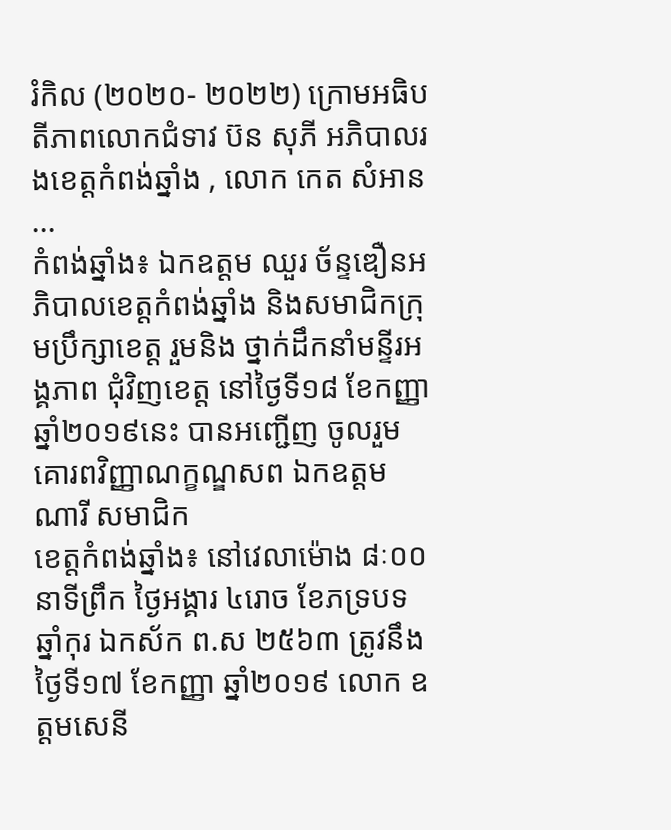រំកិល (២០២០- ២០២២) ក្រោមអធិបតីភាពលោកជំទាវ ប៊ន សុភី អភិបាលរងខេត្តកំពង់ឆ្នាំង , លោក កេត សំអាន ...
កំពង់ឆ្នាំង៖ ឯកឧត្តម ឈួរ ច័ន្ទឌឿនអភិបាលខេត្តកំពង់ឆ្នាំង និងសមាជិកក្រុមប្រឹក្សាខេត្ត រួមនិង ថ្នាក់ដឹកនាំមន្ទីរអង្គភាព ជុំវិញខេត្ត នៅថ្ងៃទី១៨ ខែកញ្ញា ឆ្នាំ២០១៩នេះ បានអញ្ជើញ ចូលរួមគោរពវិញ្ញាណក្ខណ្ឌសព ឯកឧត្តម ណារី សមាជិក
ខេត្តកំពង់ឆ្នាំង៖ នៅវេលាម៉ោង ៨ៈ០០ នាទីព្រឹក ថ្ងៃអង្គារ ៤រោច ខែភទ្របទ ឆ្នាំកុរ ឯកស័ក ព.ស ២៥៦៣ ត្រូវនឹងថ្ងៃទី១៧ ខែកញ្ញា ឆ្នាំ២០១៩ លោក ឧត្តមសេនី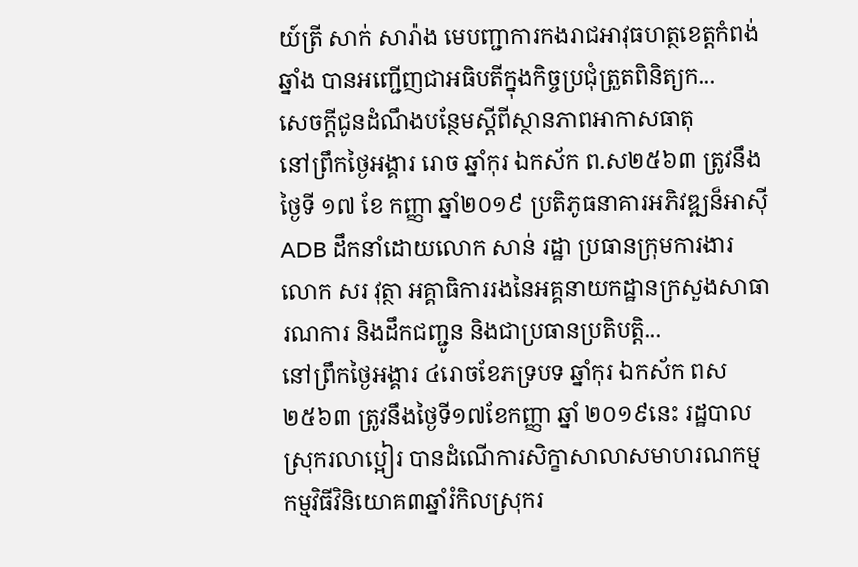យ៍ត្រី សាក់ សារ៉ាង មេបញ្ជាការកងរាជអាវុធហត្ថខេត្តកំពង់ឆ្នាំង បានអញ្ជើញជាអធិបតីក្នុងកិច្ចប្រជុំត្រួតពិនិត្យក...
សេចក្ដីជូនដំណឹងបន្ថែមស្ដីពីស្ថានភាពអាកាសធាតុ
នៅព្រឹកថ្ងៃអង្គារ រោច ឆ្នាំកុរ ឯកស័ក ព.ស២៥៦៣ ត្រូវនឹងថ្ងៃទី ១៧ ខែ កញ្ញា ឆ្នាំ២០១៩ ប្រតិភូធនាគារអភិវឌ្ឍន៏អាស៊ី ADB ដឹកនាំដោយលោក សាន់ រដ្ឋា ប្រធានក្រុមការងារ លោក សរ វុត្ថា អគ្គាធិការរងនៃអគ្គនាយកដ្ឋានក្រសួងសាធារណការ និងដឹកជញ្ជូន និងជាប្រធានប្រតិបត្តិ...
នៅព្រឹកថ្ងៃអង្គារ ៤រោចខែភទ្របទ ឆ្នាំកុរ ឯកស័ក ពស២៥៦៣ ត្រូវនឹងថ្ងៃទី១៧ខែកញ្ញា ឆ្នាំ ២០១៩នេះ រដ្ឋបាលស្រុករលាប្អៀរ បានដំណើការសិក្ខាសាលាសមាហរណកម្ម កម្មវិធីវិនិយោគ៣ឆ្នាំរំកិលស្រុករ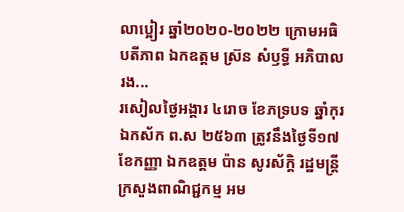លាប្អៀរ ឆ្នាំ២០២០-២០២២ ក្រោមអធិបតីភាព ឯកឧត្តម ស្រ៊ន សំឫទ្ធី អភិបាលរង...
រសៀលថ្ងៃអង្គារ ៤រោច ខែភទ្របទ ឆ្នាំកុរ ឯកស័ក ព.ស ២៥៦៣ ត្រូវនឹងថ្ងៃទី១៧ ខែកញ្ញា ឯកឧត្ដម ប៉ាន សូរស័ក្តិ រដ្ឋមន្ត្រីក្រសួងពាណិជ្ជកម្ម អម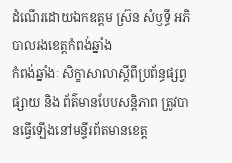ដំណើរដោយឯកឧត្ដម ស្រ៊ន សំឫទ្ធី អភិបាលរងខេត្តកំពង់ឆ្នាំង
កំពង់ឆ្នាំងៈ សិក្ខាសាលាស្តីពីប្រព័ន្ធផ្សព្វផ្សាយ និង ព័ត៌មានបែបសន្តិភាព ត្រូវបានធ្វើឡើងនៅមន្ទីរព័តមានខេត្ត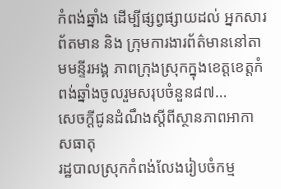កំពង់ឆ្នាំង ដើម្បីផ្សព្វផ្សាយដល់ អ្នកសារព័តមាន និង ក្រុមការងារព័ត៌មាននៅតាមមន្ទីរអង្គ ភាពក្រុងស្រុកក្នុងខេត្តខេត្តកំពង់ឆ្នាំងចូលរួមសរុបចំនួន៨៧...
សេចក្ដីជូនដំណឹងស្ដីពីស្ថានភាពអាកាសធាតុ
រដ្ឋបាលស្រុកកំពង់លែងរៀបចំកម្ម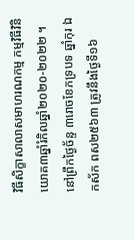វិធីសិក្ខាសាលាសមាហរណកម្ម កម្មវិធីវិនិយោគ៣ឆ្នាំរំកិលឆ្នាំ២០២០-២០២២ ។ នៅព្រឹកថ្ងៃច័ន្ទ ៣រោចខែភទ្របទ ឆ្នាំកុរ ឯកស័ក ពស២៥៦៣ ត្រូវនឹងថ្ងៃទី១៦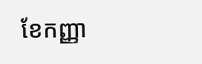ខែកញ្ញា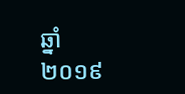ឆ្នាំ ២០១៩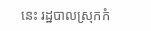នេះ រដ្ឋបាលស្រុកកំ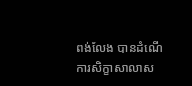ពង់លែង បានដំណើការសិក្ខាសាលាស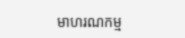មាហរណកម្ម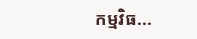កម្មវិធ...